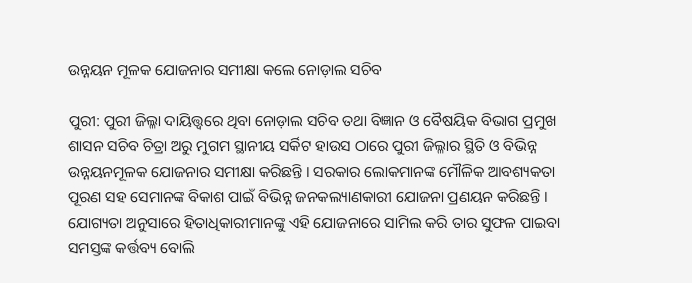ଉନ୍ନୟନ ମୂଳକ ଯୋଜନାର ସମୀକ୍ଷା କଲେ ନୋଡ଼ାଲ ସଚିବ

ପୁରୀ: ପୁରୀ ଜିଲ୍ଳା ଦାୟିତ୍ତ୍ୱରେ ଥିବା ନୋଡ଼ାଲ ସଚିବ ତଥା ବିଜ୍ଞାନ ଓ ବୈଷୟିକ ବିଭାଗ ପ୍ରମୁଖ ଶାସନ ସଚିବ ଚିତ୍ରା ଅରୁ ମୁଗମ ସ୍ଥାନୀୟ ସର୍କିଟ ହାଉସ ଠାରେ ପୁରୀ ଜିଲ୍ଳାର ସ୍ଥିତି ଓ ବିଭିନ୍ନ ଉନ୍ନୟନମୂଳକ ଯୋଜନାର ସମୀକ୍ଷା କରିଛନ୍ତି । ସରକାର ଲୋକମାନଙ୍କ ମୌଳିକ ଆବଶ୍ୟକତା ପୂରଣ ସହ ସେମାନଙ୍କ ବିକାଶ ପାଇଁ ବିଭିନ୍ନ ଜନକଲ୍ୟାଣକାରୀ ଯୋଜନା ପ୍ରଣୟନ କରିଛନ୍ତି । ଯୋଗ୍ୟତା ଅନୁସାରେ ହିତାଧିକାରୀମାନଙ୍କୁ ଏହି ଯୋଜନାରେ ସାମିଲ କରି ତାର ସୁଫଳ ପାଇବା ସମସ୍ତଙ୍କ କର୍ତ୍ତବ୍ୟ ବୋଲି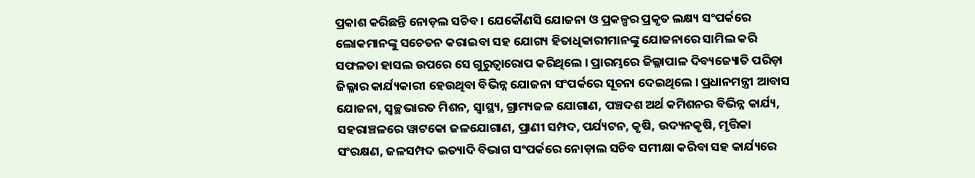ପ୍ରକାଶ କରିଛନ୍ତି ନୋଡ଼ଲ ସଚିବ । ଯେକୌଣସି ଯୋଜନା ଓ ପ୍ରକଳ୍ପର ପ୍ରକୃତ ଲକ୍ଷ୍ୟ ସଂପର୍କରେ ଲୋକମାନଙ୍କୁ ସଚେତନ କରାଇବା ସହ ଯୋଗ୍ୟ ହିତାଧିକାରୀମାନଙ୍କୁ ଯୋଜନାରେ ସାମିଲ କରି ସଫଳତା ହାସଲ ଉପରେ ସେ ଗୁରୁତ୍ୱାରୋପ କରିଥିଲେ । ପ୍ରାରମ୍ଭରେ ଜିଲ୍ଳାପାଳ ଦିବ୍ୟଜ୍ୟୋତି ପରିଡ଼ା ଜିଲ୍ଳାର କାର୍ଯ୍ୟକାରୀ ହେଉଥିବା ବିଭିନ୍ନ ଯୋଜନା ସଂପର୍କରେ ସୂଚନା ଦେଇଥିଲେ । ପ୍ରଧାନମନ୍ତ୍ରୀ ଆବାସ ଯୋଜନା, ସ୍ୱଚ୍ଛଭାରତ ମିଶନ, ସ୍ୱାସ୍ଥ୍ୟ, ଗ୍ରାମ୍ୟଜଳ ଯୋଗାଣ, ପଞ୍ଚଦଶ ଅର୍ଥ କମିଶନର ବିଭିନ୍ନ କାର୍ଯ୍ୟ, ସହରାଞ୍ଚଳରେ ୱାଟକୋ ଜଳଯୋଗାଣ, ପ୍ରାଣୀ ସମ୍ପଦ, ପର୍ଯ୍ୟଟନ, କୃଷି, ଉଦ୍ୟନକୃଷି, ମୃତ୍ତିକା ସଂରକ୍ଷଣ, ଜଳସମ୍ପଦ ଇତ୍ୟାଦି ବିଭାଗ ସଂପର୍କରେ ନୋଡ଼ାଲ ସଚିବ ସମୀକ୍ଷା କରିବା ସହ କାର୍ଯ୍ୟରେ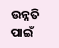ଉନ୍ନତି ପାଇଁ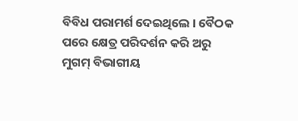ବିବିଧ ପରାମର୍ଶ ଦେଇଥିଲେ । ବୈଠକ ପରେ କ୍ଷେତ୍ର ପରିଦର୍ଶନ କରି ଅରୁ ମୁଗମ୍ ବିଭାଗୀୟ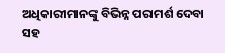ଅଧିକାରୀମାନଙ୍କୁ ବିଭିନ୍ନ ପରାମର୍ଶ ଦେବା ସହ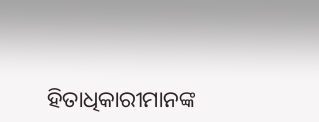ହିତାଧିକାରୀମାନଙ୍କ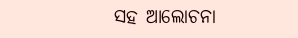ସହ ଆଲୋଚନା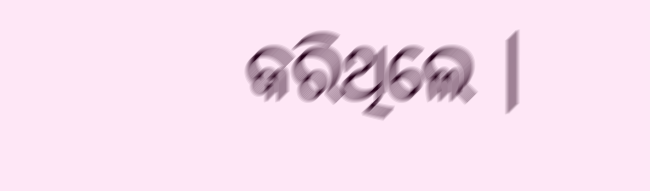କରିଥିଲେ ।